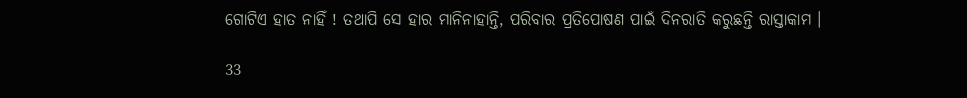ଗୋଟିଏ ହାତ ନାହିଁ ! ତଥାପି ସେ ହାର ମାନିନାହାନ୍ତି, ପରିବାର ପ୍ରତିପୋଷଣ ପାଇଁ ଦିନରାତି କରୁଛନ୍ତି ରାସ୍ତାକାମ ।

33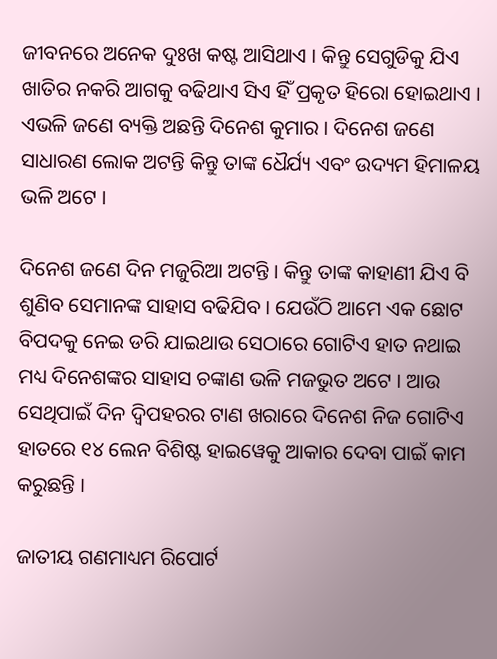ଜୀବନରେ ଅନେକ ଦୁଃଖ କଷ୍ଟ ଆସିଥାଏ । କିନ୍ତୁ ସେଗୁଡିକୁ ଯିଏ ଖାତିର ନକରି ଆଗକୁ ବଢିଥାଏ ସିଏ ହିଁ ପ୍ରକୃତ ହିରୋ ହୋଇଥାଏ । ଏଭଳି ଜଣେ ବ୍ୟକ୍ତି ଅଛନ୍ତି ଦିନେଶ କୁମାର । ଦିନେଶ ଜଣେ ସାଧାରଣ ଲୋକ ଅଟନ୍ତି କିନ୍ତୁ ତାଙ୍କ ଧୈର୍ଯ୍ୟ ଏବଂ ଉଦ୍ୟମ ହିମାଳୟ ଭଳି ଅଟେ ।

ଦିନେଶ ଜଣେ ଦିନ ମଜୁରିଆ ଅଟନ୍ତି । କିନ୍ତୁ ତାଙ୍କ କାହାଣୀ ଯିଏ ବି ଶୁଣିବ ସେମାନଙ୍କ ସାହାସ ବଢିଯିବ । ଯେଉଁଠି ଆମେ ଏକ ଛୋଟ ବିପଦକୁ ନେଇ ଡରି ଯାଇଥାଉ ସେଠାରେ ଗୋଟିଏ ହାତ ନଥାଇ ମଧ୍ୟ ଦିନେଶଙ୍କର ସାହାସ ଚଙ୍କାଣ ଭଳି ମଜଭୁତ ଅଟେ । ଆଉ ସେଥିପାଇଁ ଦିନ ଦ୍ୱିପହରର ଟାଣ ଖରାରେ ଦିନେଶ ନିଜ ଗୋଟିଏ ହାତରେ ୧୪ ଲେନ ବିଶିଷ୍ଟ ହାଇୱେକୁ ଆକାର ଦେବା ପାଇଁ କାମ କରୁଛନ୍ତି ।

ଜାତୀୟ ଗଣମାଧ୍ୟମ ରିପୋର୍ଟ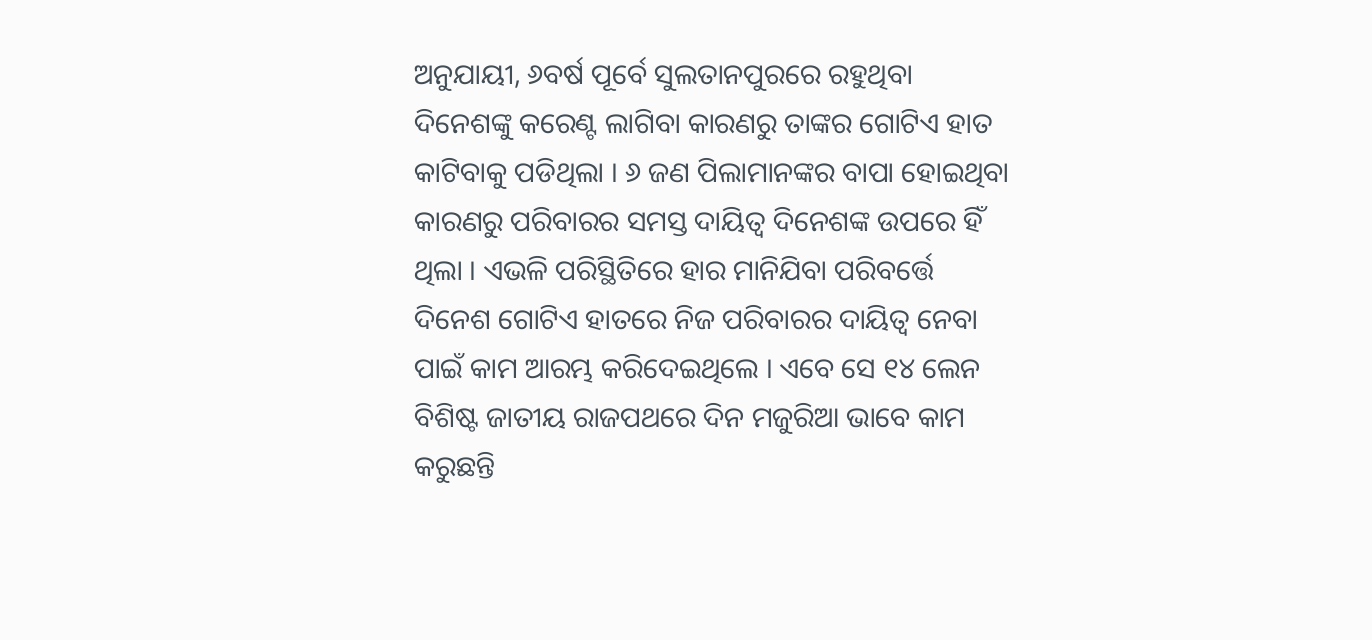ଅନୁଯାୟୀ, ୬ବର୍ଷ ପୂର୍ବେ ସୁଲତାନପୁରରେ ରହୁଥିବା ଦିନେଶଙ୍କୁ କରେଣ୍ଟ ଲାଗିବା କାରଣରୁ ତାଙ୍କର ଗୋଟିଏ ହାତ କାଟିବାକୁ ପଡିଥିଲା । ୬ ଜଣ ପିଲାମାନଙ୍କର ବାପା ହୋଇଥିବା କାରଣରୁ ପରିବାରର ସମସ୍ତ ଦାୟିତ୍ୱ ଦିନେଶଙ୍କ ଉପରେ ହିଁ ଥିଲା । ଏଭଳି ପରିସ୍ଥିତିରେ ହାର ମାନିଯିବା ପରିବର୍ତ୍ତେ ଦିନେଶ ଗୋଟିଏ ହାତରେ ନିଜ ପରିବାରର ଦାୟିତ୍ୱ ନେବା ପାଇଁ କାମ ଆରମ୍ଭ କରିଦେଇଥିଲେ । ଏବେ ସେ ୧୪ ଲେନ ବିଶିଷ୍ଟ ଜାତୀୟ ରାଜପଥରେ ଦିନ ମଜୁରିଆ ଭାବେ କାମ କରୁଛନ୍ତି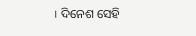। ଦିନେଶ ସେହି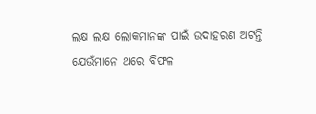ଲକ୍ଷ ଲକ୍ଷ ଲୋକମାନଙ୍କ ପାଇଁ ଉଦାହରଣ ଅଟନ୍ତି ଯେଉଁମାନେ ଥରେ ବିଫଳ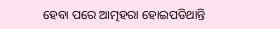ହେବା ପରେ ଆତ୍ମହରା ହୋଇପଡିଥାନ୍ତି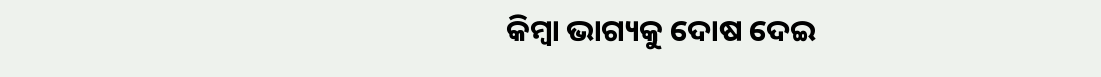କିମ୍ବା ଭାଗ୍ୟକୁ ଦୋଷ ଦେଇ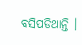ବସିପଡିଥାନ୍ତି ।